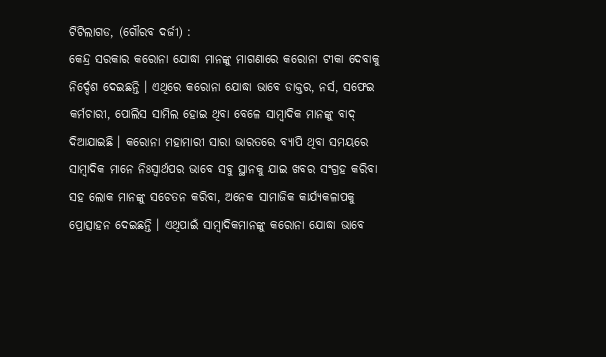ଟିଟିଲାଗଡ, (ଗୌରବ ଦର୍ଜୀ) :
କେନ୍ଦ୍ର ସରକାର କରୋନା ଯୋଦ୍ଧା ମାନଙ୍କୁ ମାଗଣାରେ କରୋନା ଟୀକା ଦେବାକୁ ନିର୍ଦ୍ଦେଶ ଦେଇଛନ୍ତି । ଏଥିରେ କରୋନା ଯୋଦ୍ଧା ଭାବେ ଡାକ୍ତର, ନର୍ସ, ସଫେଇ କର୍ମଚାରୀ, ପୋଲିସ ସାମିଲ ହୋଇ ଥିବା ବେଳେ ସାମ୍ବାଦିକ ମାନଙ୍କୁ ବାଦ୍ ଦିଆଯାଇଛି । କରୋନା ମହାମାରୀ ସାରା ଭାରତରେ ବ୍ୟାପି ଥିବା ସମୟରେ ସାମ୍ବାଦିକ ମାନେ ନିଃସ୍ୱାର୍ଥପର ଭାବେ ସବୁ ସ୍ଥାନକୁ ଯାଇ ଖବର ସଂଗ୍ରହ କରିବା ସହ ଲୋକ ମାନଙ୍କୁ ସଚେତନ କରିବା, ଅନେକ ସାମାଜିକ କାର୍ଯ୍ୟକଳାପକୁ ପ୍ରୋତ୍ସାହନ ଦେଇଛନ୍ତି । ଏଥିପାଇଁ ସାମ୍ବାଦିକମାନଙ୍କୁ କରୋନା ଯୋଦ୍ଧା ଭାବେ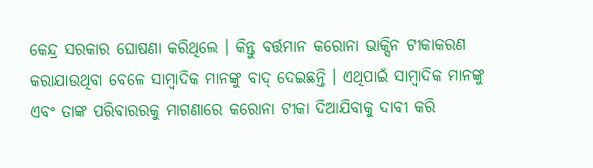କେନ୍ଦ୍ର ସରକାର ଘୋଷଣା କରିଥିଲେ । କିନ୍ତୁ ବର୍ତ୍ତମାନ କରୋନା ଭାକ୍ସିନ ଟୀକାକରଣ କରାଯାଉଥିବା ବେଳେ ସାମ୍ବାଦିକ ମାନଙ୍କୁ ବାଦ୍ ଦେଇଛନ୍ତି । ଏଥିପାଇଁ ସାମ୍ବାଦିକ ମାନଙ୍କୁ ଏବଂ ତାଙ୍କ ପରିବାରରକୁ ମାଗଣାରେ କରୋନା ଟୀକା ଦିଆଯିବାକୁ ଦାବୀ କରି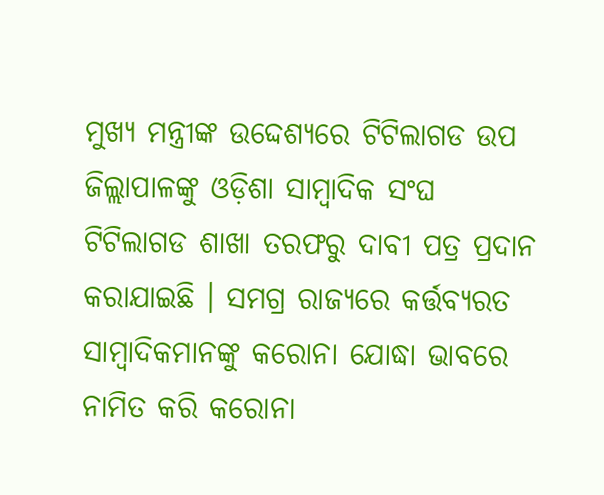ମୁଖ୍ୟ ମନ୍ତ୍ରୀଙ୍କ ଉଦ୍ଦେଶ୍ୟରେ ଟିଟିଲାଗଡ ଉପ ଜିଲ୍ଲାପାଳଙ୍କୁ ଓଡ଼ିଶା ସାମ୍ବାଦିକ ସଂଘ ଟିଟିଲାଗଡ ଶାଖା ତରଫରୁ ଦାବୀ ପତ୍ର ପ୍ରଦାନ କରାଯାଇଛି । ସମଗ୍ର ରାଜ୍ୟରେ କର୍ତ୍ତବ୍ୟରତ ସାମ୍ବାଦିକମାନଙ୍କୁ କରୋନା ଯୋଦ୍ଧା ଭାବରେ ନାମିତ କରି କରୋନା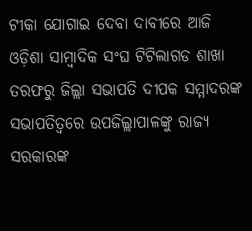ଟୀକା ଯୋଗାଇ ଦେବା ଦାବୀରେ ଆଜି ଓଡ଼ିଶା ସାମ୍ବାଦିକ ସଂଘ ଟିଟିଲାଗଡ ଶାଖା ତରଫରୁ ଜିଲ୍ଲା ସଭାପତି ଦୀପକ ସମ୍ମାଦରଙ୍କ ସଭାପତିତ୍ୱରେ ଉପଜିଲ୍ଲାପାଳଙ୍କୁ ରାଜ୍ୟ ସରକାରଙ୍କ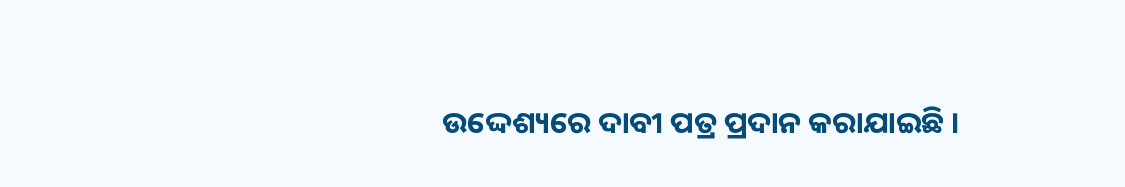ଉଦ୍ଦେଶ୍ୟରେ ଦାବୀ ପତ୍ର ପ୍ରଦାନ କରାଯାଇଛି ।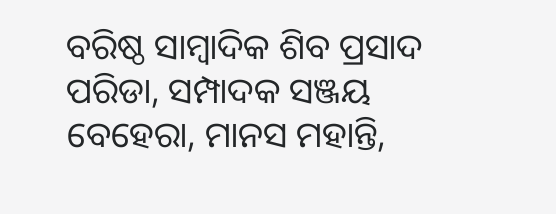ବରିଷ୍ଠ ସାମ୍ବାଦିକ ଶିବ ପ୍ରସାଦ ପରିଡା, ସମ୍ପାଦକ ସଞ୍ଜୟ ବେହେରା, ମାନସ ମହାନ୍ତି,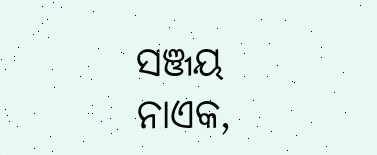ସଞ୍ଜୟ ନାଏକ,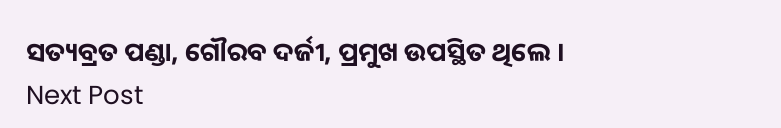ସତ୍ୟବ୍ରତ ପଣ୍ଡା, ଗୌରବ ଦର୍ଜୀ, ପ୍ରମୁଖ ଉପସ୍ଥିତ ଥିଲେ ।
Next Post